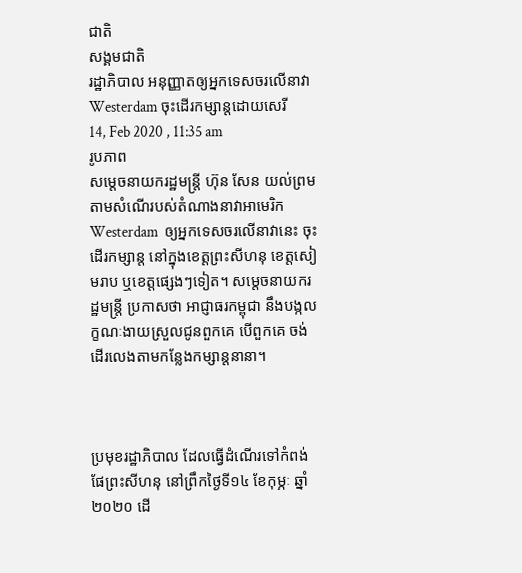ជាតិ
សង្គមជាតិ
រដ្ឋាភិបាល អនុញ្ញាតឲ្យអ្នកទេសចរលើនាវា Westerdam ចុះដើរកម្សាន្តដោយសេរី
14, Feb 2020 , 11:35 am
រូបភាព
សម្តេចនាយករដ្ឋមន្រ្តី ហ៊ុន សែន យល់ព្រមតាមសំណើរបស់តំណាងនាវាអាមេរិក Westerdam  ឲ្យអ្នកទេសចរលើនាវានេះ ចុះដើរកម្សាន្ត នៅក្នុងខេត្តព្រះសីហនុ ខេត្តសៀមរាប ឬខេត្តផ្សេងៗទៀត។ សម្តេចនាយករដ្ឋមន្រ្តី ប្រកាសថា អាជ្ញាធរកម្ពុជា នឹងបង្កលក្ខណៈងាយស្រួលជូនពួកគេ បើពួកគេ ចង់ដើរលេងតាមកន្លែងកម្សាន្តនានា។



ប្រមុខរដ្ឋាភិបាល ដែលធ្វើដំណើរទៅកំពង់ផែព្រះសីហនុ នៅព្រឹកថ្ងៃទី១៤ ខែកុម្ភៈ ឆ្នាំ២០២០ ដើ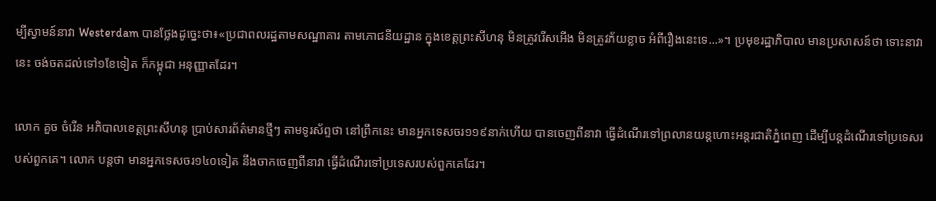ម្បីស្វាមន៍នាវា Westerdam បានថ្លែងដូច្នេះថា៖«ប្រជាពលរដ្ឋតាមសណ្ឋាគារ តាមភោជនីយដ្ឋាន ក្នុងខេត្តព្រះសីហនុ មិនត្រូវរើសអើង មិនត្រូវភ័យខ្លាច អំពីរឿងនេះទេ...»។ ប្រមុខរដ្ឋាភិបាល មានប្រសាសន៍ថា ទោះនាវានេះ ចង់ចតដល់ទៅ១ខែទៀត ក៏កម្ពុជា អនុញ្ញាតដែរ។

លោក គួច ចំរើន អភិបាលខេត្តព្រះសីហនុ ប្រាប់សារព័ត៌មានថ្មីៗ តាមទូរស័ព្ទថា នៅព្រឹកនេះ មានអ្នកទេសចរ១១៩នាក់ហើយ បានចេញពីនាវា ធ្វើដំណើរទៅព្រលានយន្តហោះអន្តរជាតិភ្នំពេញ ដើម្បីបន្តដំណើរទៅប្រទេសរបស់ពួកគេ។ លោក បន្តថា មានអ្នកទេសចរ១៤០ទៀត នឹងចាកចេញពីនាវា ធ្វើដំណើរទៅប្រទេសរបស់ពួកគេដែរ។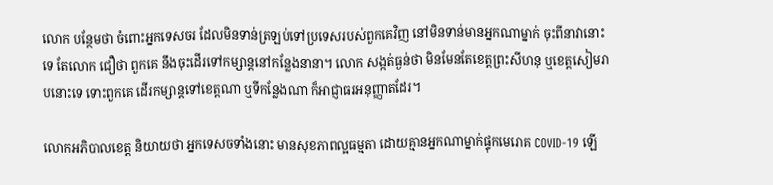លោក បន្ថែមថា ចំពោះអ្នកទេសចរ ដែលមិនទាន់ត្រឡប់ទៅប្រទេសរបស់ពួកគេវិញ នៅមិនទាន់មានអ្នកណាម្នាក់ ចុះពីនាវានោះទេ តែលោក ជឿថា ពួកគេ នឹងចុះដើរទៅកម្សាន្តនៅកន្លែងនានា។ លោក សង្កត់ធ្ងន់ថា មិនមែនតែខេត្តព្រះសីហនុ ឬខេត្តសៀមរាបនោះទេ ទោះពួកគេ ដើរកម្សាន្តទៅខេត្តណា ឬទីកន្លែងណា ក៏អាជ្ញាធរអនុញ្ញាតដែរ។

លោកអភិបាលខេត្ត និយាយថា អ្នកទេសចទាំងនោះ មានសុខភាពល្អធម្មតា ដោយគ្មានអ្នកណាម្នាក់ផ្ទុកមេរោគ COVID-19 ឡើ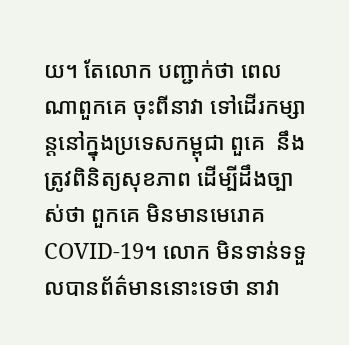យ។ តែលោក បញ្ជាក់ថា ពេលណាពួកគេ ចុះពីនាវា ទៅដើរកម្សាន្តនៅក្នុងប្រទេសកម្ពុជា ពួគេ  នឹងត្រូវពិនិត្យសុខភាព ដើម្បីដឹងច្បាស់ថា ពួកគេ មិនមានមេរោគ COVID-19។ លោក មិនទាន់ទទួលបានព័ត៌មាននោះទេថា នាវា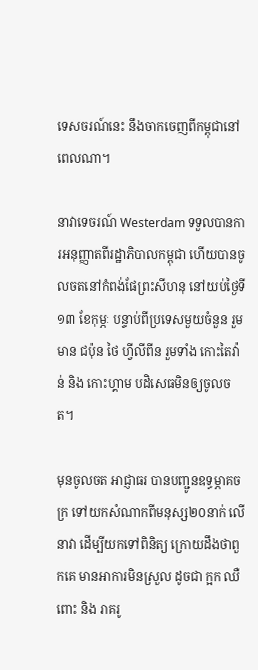ទេសចរណ៍នេះ នឹងចាកចេញពីកម្ពុជានៅពេលណា។

នាវាទេចរណ៍ Westerdam ទទួលបានការអនុញ្ញាតពីរដ្ឋាភិបាលកម្ពុជា ហើយបានចូលចតនៅកំពង់ផែព្រះសីហនុ នៅយប់ថ្ងៃទី១៣ ខែកុម្ភៈ បន្ទាប់ពីប្រទេសមួយចំនួន រួមមាន ជប៉ុន ថៃ ហ្វីលីពីន រួមទាំង កោះតៃវ៉ាន់ និង កោះហ្គាម បដិសេធមិនឲ្យចូលចត។

មុនចូលចត អាជ្ញាធរ បានបញ្ជូនឧទ្ធម្ភាគចក្រ ទៅយកសំណាកពីមនុស្ស២០នាក់ លើនាវា ដើម្បីយកទៅពិនិត្យ ក្រោយដឹងថាពួកគេ មានអាការមិនស្រួល ដូចជា ក្អក ឈឺពោះ និង រាគរូ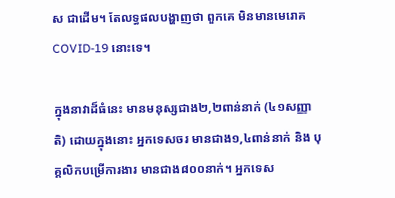ស ជាដើម។ តែលទ្ធផលបង្ហាញថា ពួកគេ មិនមានមេរោគ COVID-19 នោះទេ។

ក្នុងនាវាដ៏ធំនេះ មានមនុស្សជាង២,២ពាន់នាក់ (៤១សញ្ញាតិ) ដោយក្នុងនោះ អ្នកទេសចរ មានជាង១,៤ពាន់នាក់ និង បុគ្គលិកបម្រើការងារ មានជាង៨០០នាក់។ អ្នកទេស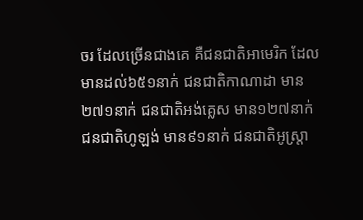ចរ ដែលច្រើនជាងគេ គឺជនជាតិអាមេរិក ដែលមានដល់៦៥១នាក់ ជនជាតិកាណាដា មាន២៧១នាក់ ជនជាតិអង់គ្លេស មាន១២៧នាក់ ជនជាតិហូឡង់ មាន៩១នាក់ ជនជាតិអូស្ត្រា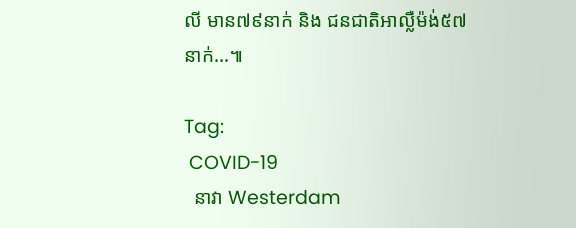លី មាន៧៩នាក់ និង ជនជាតិអាល្លឺម៉ង់៥៧នាក់...៕

Tag:
 COVID-19
  នាវា Westerdam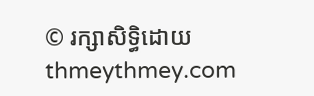© រក្សាសិទ្ធិដោយ thmeythmey.com